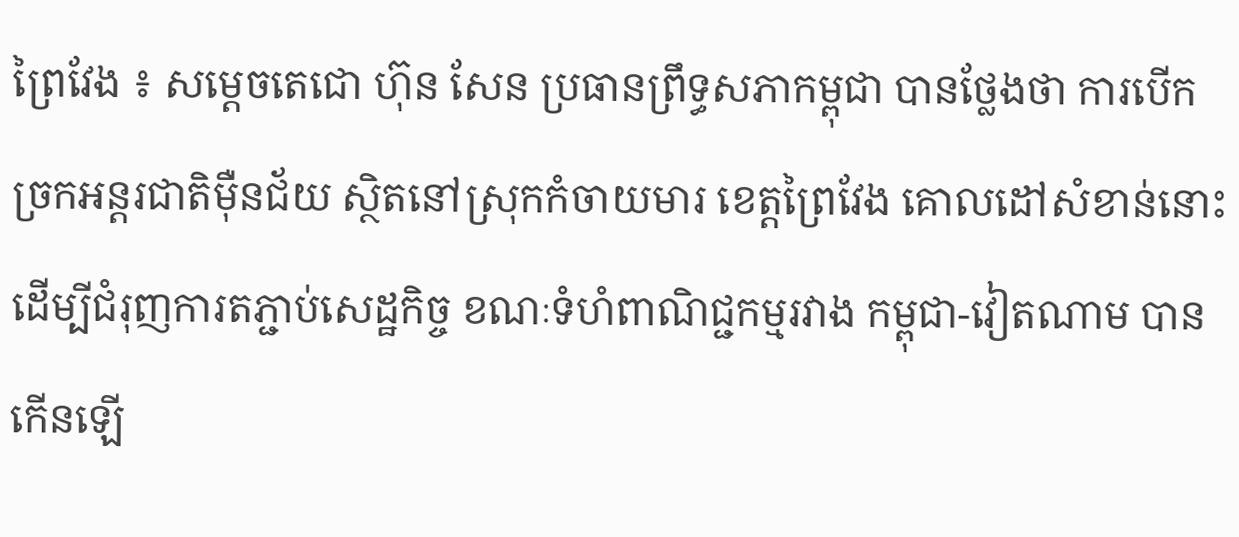ព្រៃវែង ៖ សម្ដេចតេជោ ហ៊ុន សែន ប្រធានព្រឹទ្ធសភាកម្ពុជា បានថ្លែងថា ការបើកច្រកអន្ដរជាតិម៉ឺនជ័យ ស្ថិតនៅស្រុកកំចាយមារ ខេត្តព្រៃវែង គោលដៅសំខាន់នោះ ដើម្បីជំរុញការតភ្ជាប់សេដ្ឋកិច្ច ខណៈទំហំពាណិជ្ជកម្មរវាង កម្ពុជា-វៀតណាម បានកើនឡើ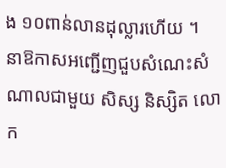ង ១០ពាន់លានដុល្លារហើយ ។
នាឱកាសអញ្ជើញជួបសំណេះសំណាលជាមួយ សិស្ស និស្សិត លោក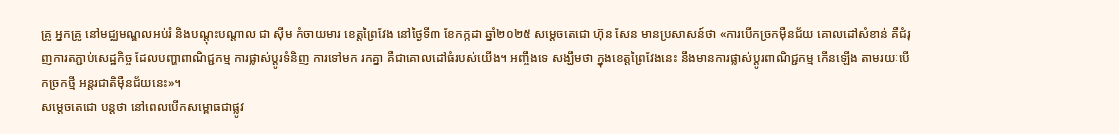គ្រូ អ្នកគ្រូ នៅមជ្ឈមណ្ឌលអប់រំ និងបណ្ដុះបណ្ដាល ជា ស៊ីម កំចាយមារ ខេត្តព្រៃវែង នៅថ្ងៃទី៣ ខែកក្កដា ឆ្នាំ២០២៥ សម្ដេចតេជោ ហ៊ុន សែន មានប្រសាសន៍ថា «ការបើកច្រកម៉ឺនជ័យ គោលដៅសំខាន់ គឺជំរុញការតភ្ជាប់សេដ្ឋកិច្ច ដែលបញ្ហាពាណិជ្ជកម្ម ការផ្លាស់ប្ដូរទំនិញ ការទៅមក រកគ្នា គឺជាគោលដៅធំរបស់យើង។ អញ្ចឹងទេ សង្ឃឹមថា ក្នុងខេត្តព្រៃវែងនេះ នឹងមានការផ្លាស់ប្ដូរពាណិជ្ជកម្ម កើនឡើង តាមរយៈបើកច្រកថ្មី អន្ដរជាតិម៉ឺនជ័យនេះ»។
សម្ដេចតេជោ បន្ដថា នៅពេលបើកសម្ពោធជាផ្លូវ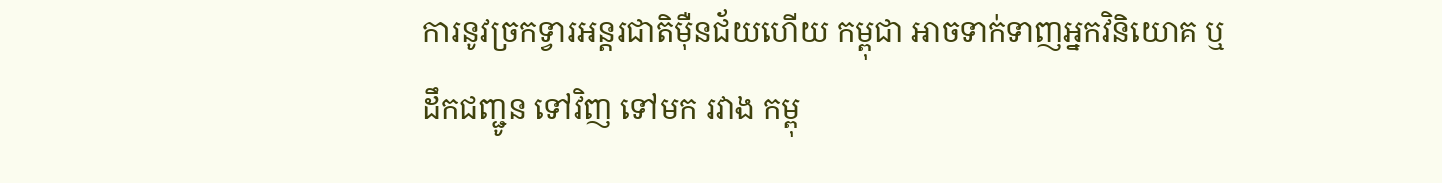ការនូវច្រកទ្វារអន្ដរជាតិម៉ឺនជ័យហើយ កម្ពុជា អាចទាក់ទាញអ្នកវិនិយោគ ឬដឹកជញ្ជូន ទៅវិញ ទៅមក រវាង កម្ពុ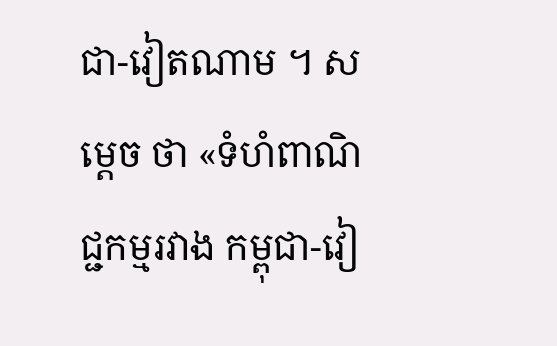ជា-វៀតណាម ។ សម្ដេច ថា «ទំហំពាណិជ្ជកម្មរវាង កម្ពុជា-វៀ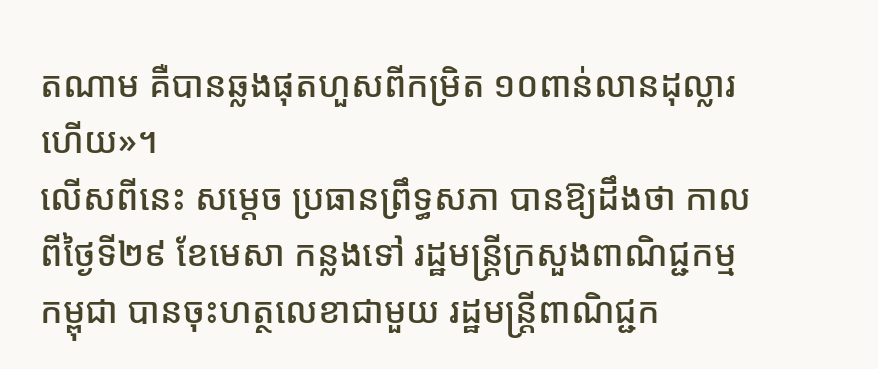តណាម គឺបានឆ្លងផុតហួសពីកម្រិត ១០ពាន់លានដុល្លារហើយ»។
លើសពីនេះ សម្ដេច ប្រធានព្រឹទ្ធសភា បានឱ្យដឹងថា កាលពីថ្ងៃទី២៩ ខែមេសា កន្លងទៅ រដ្ឋមន្ដ្រីក្រសួងពាណិជ្ជកម្ម កម្ពុជា បានចុះហត្ថលេខាជាមួយ រដ្ឋមន្ដ្រីពាណិជ្ជក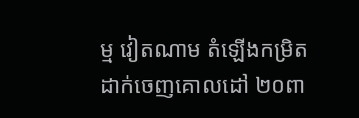ម្ម វៀតណាម តំឡើងកម្រិតដាក់ចេញគោលដៅ ២០ពា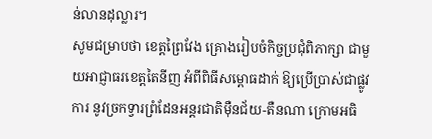ន់លានដុល្លារ។
សូមជម្រាបថា ខេត្តព្រៃវែង គ្រោងរៀបចំកិច្ចប្រជុំពិភាក្សា ជាមួយអាជ្ញាធរខេត្តតៃនីញ អំពីពិធីសម្ពោធដាក់ ឱ្យប្រើប្រាស់ជាផ្លូវការ នូវច្រកទ្វារព្រំដែនអន្តរជាតិម៉ឺនជ័យ-តឺនណា ក្រោមអធិ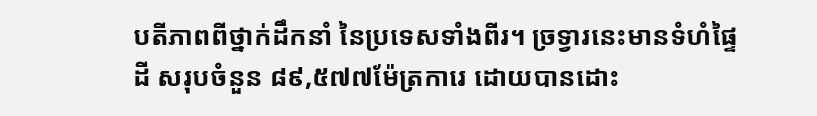បតីភាពពីថ្នាក់ដឹកនាំ នៃប្រទេសទាំងពីរ។ ច្រទ្វារនេះមានទំហំផ្ទៃដី សរុបចំនួន ៨៩,៥៧៧ម៉ែត្រការេ ដោយបានដោះ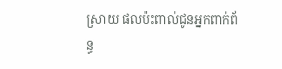ស្រាយ ផលប៉ះពាល់ជូនអ្នកពាក់ព័ន្ធ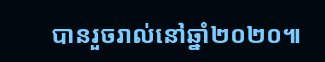បានរួចរាល់នៅឆ្នាំ២០២០៕